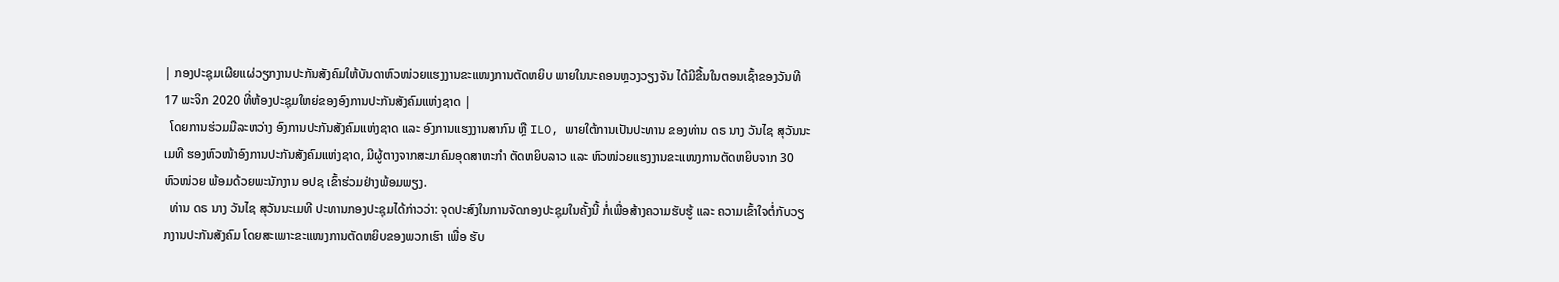| ກອງປະຊຸມເຜີຍແຜ່ວຽກງານປະກັນສັງຄົມໃຫ້ບັນດາຫົວໜ່ວຍແຮງງານຂະແໜງການຕັດຫຍິບ ພາຍໃນນະຄອນຫຼວງວຽງຈັນ ໄດ້ມີຂື້ນໃນຕອນເຊົ້າຂອງວັນທີ 17 ພະຈິກ 2020 ທີ່ຫ້ອງປະຊຸມໃຫຍ່ຂອງອົງການປະກັນສັງຄົມແຫ່ງຊາດ |
  ໂດຍການຮ່ວມມືລະຫວ່າງ ອົງການປະກັນສັງຄົມແຫ່ງຊາດ ແລະ ອົງການແຮງງານສາກົນ ຫຼື ILO, ພາຍໃຕ້ການເປັນປະທານ ຂອງທ່ານ ດຣ ນາງ ວັນໄຊ ສຸວັນນະເມທີ ຮອງຫົວໜ້າອົງການປະກັນສັງຄົມແຫ່ງຊາດ, ມີຜູ້ຕາງຈາກສະມາຄົມອຸດສາຫະກໍາ ຕັດຫຍິບລາວ ແລະ ຫົວໜ່ວຍແຮງງານຂະແໜງການຕັດຫຍິບຈາກ 30 ຫົວໜ່ວຍ ພ້ອມດ້ວຍພະນັກງານ ອປຊ ເຂົ້າຮ່ວມຢ່າງພ້ອມພຽງ.
  ທ່ານ ດຣ ນາງ ວັນໄຊ ສຸວັນນະເມທີ ປະທານກອງປະຊຸມໄດ້ກ່າວວ່າ: ຈຸດປະສົງໃນການຈັດກອງປະຊຸມໃນຄັ້ງນີ້ ກໍ່ເພື່ອສ້າງຄວາມຮັບຮູ້ ແລະ ຄວາມເຂົ້າໃຈຕໍ່ກັບວຽກງານປະກັນສັງຄົມ ໂດຍສະເພາະຂະແໜງການຕັດຫຍິບຂອງພວກເຮົາ ເພື່ອ ຮັບ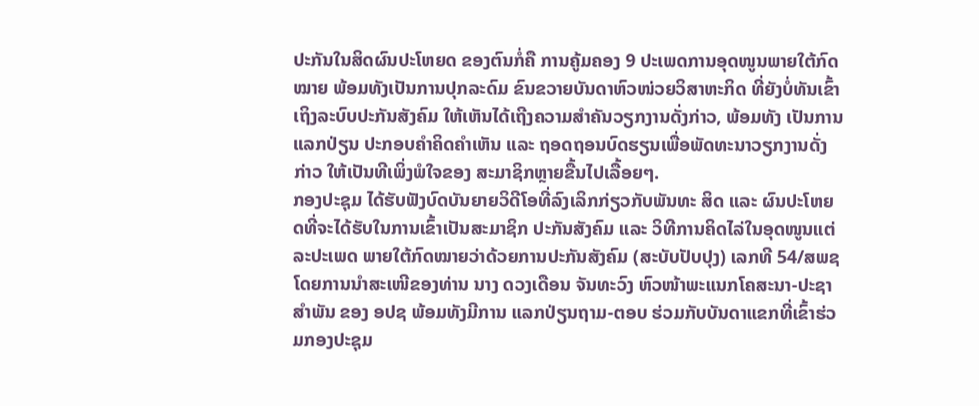ປະກັນໃນສິດຜົນປະໂຫຍດ ຂອງຕົນກໍ່ຄື ການຄູ້ມຄອງ 9 ປະເພດການອຸດໜູນພາຍໃຕ້ກົດໝາຍ ພ້ອມທັງເປັນການປຸກລະດົມ ຂົນຂວາຍບັນດາຫົວໜ່ວຍວິສາຫະກິດ ທີ່ຍັງບໍ່ທັນເຂົ້າເຖິງລະບົບປະກັນສັງຄົມ ໃຫ້ເຫັນໄດ້ເຖີງຄວາມສໍາຄັນວຽກງານດັ່ງກ່າວ, ພ້ອມທັງ ເປັນການແລກປ່ຽນ ປະກອບຄໍາຄິດຄໍາເຫັນ ແລະ ຖອດຖອນບົດຮຽນເພື່ອພັດທະນາວຽກງານດັ່ງກ່າວ ໃຫ້ເປັນທີເພິ່ງພໍໃຈຂອງ ສະມາຊິກຫຼາຍຂື້ນໄປເລື້ອຍໆ.
ກອງປະຊຸມ ໄດ້ຮັບຟັງບົດບັນຍາຍວິດີໂອທີ່ລົງເລິກກ່ຽວກັບພັນທະ ສິດ ແລະ ຜົນປະໂຫຍດທີ່ຈະໄດ້ຮັບໃນການເຂົ້າເປັນສະມາຊິກ ປະກັນສັງຄົມ ແລະ ວິທີການຄິດໄລ່ໃນອຸດໜູນແຕ່ລະປະເພດ ພາຍໃຕ້ກົດໝາຍວ່າດ້ວຍການປະກັນສັງຄົມ (ສະບັບປັບປຸງ) ເລກທີ 54/ສພຊ ໂດຍການນໍາສະເໜີຂອງທ່ານ ນາງ ດວງເດືອນ ຈັນທະວົງ ຫົວໜ້າພະແນກໂຄສະນາ-ປະຊາສໍາພັນ ຂອງ ອປຊ ພ້ອມທັງມີການ ແລກປ່ຽນຖາມ-ຕອບ ຮ່ວມກັບບັນດາແຂກທີ່ເຂົ້າຮ່ວມກອງປະຊຸມ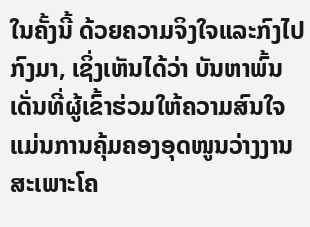ໃນຄັ້ງນີ້ ດ້ວຍຄວາມຈິງໃຈແລະກົງໄປກົງມາ, ເຊິ່ງເຫັນໄດ້ວ່າ ບັນຫາພົ້ນເດັ່ນທີ່ຜູ້ເຂົ້າຮ່ວມໃຫ້ຄວາມສົນໃຈ ແມ່ນການຄຸ້ມຄອງອຸດໜູນວ່າງງານສະເພາະໂຄ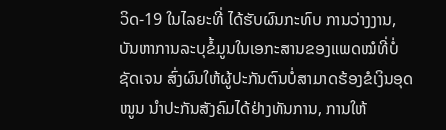ວິດ-19 ໃນໄລຍະທີ່ ໄດ້ຮັບຜົນກະທົບ ການວ່າງງານ, ບັນຫາການລະບຸຂໍ້ມູນໃນເອກະສານຂອງແພດໝໍທີ່ບໍ່ຊັດເຈນ ສົ່ງຜົນໃຫ້ຜູ້ປະກັນຕົນບໍ່ສາມາດຮ້ອງຂໍເງິນອຸດໜູນ ນໍາປະກັນສັງຄົມໄດ້ຢ່າງທັນການ, ການໃຫ້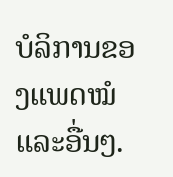ບໍລິການຂອງແພດໝໍ ແລະອື່ນໆ.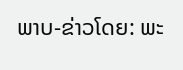ພາບ-ຂ່າວໂດຍ: ພະ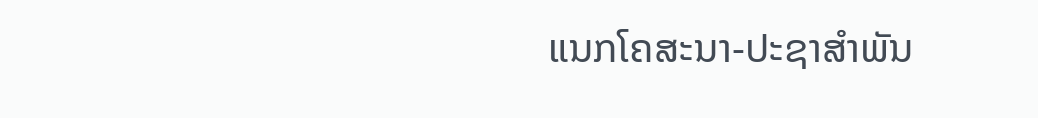ແນກໂຄສະນາ-ປະຊາສໍາພັນ